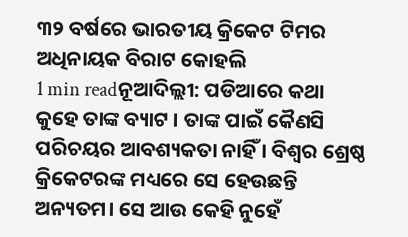୩୨ ବର୍ଷରେ ଭାରତୀୟ କ୍ରିକେଟ ଟିମର ଅଧିନାୟକ ବିରାଟ କୋହଲି
1 min readନୂଆଦିଲ୍ଲୀ: ପଡିଆରେ କଥା କୁହେ ତାଙ୍କ ବ୍ୟାଟ । ତାଙ୍କ ପାଇଁ କୈଣସି ପରିଚୟର ଆବଶ୍ୟକତା ନାହିଁ । ବିଶ୍ୱର ଶ୍ରେଷ୍ଠ କ୍ରିକେଟରଙ୍କ ମଧ୍ୟରେ ସେ ହେଉଛନ୍ତି ଅନ୍ୟତମ। ସେ ଆଉ କେହି ନୁହେଁ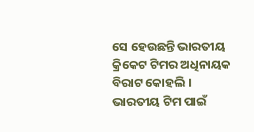ସେ ହେଉଛନ୍ତି ଭାରତୀୟ କ୍ରିକେଟ ଟିମର ଅଧିନାୟକ ବିରାଟ କୋହଲି । ଭାରତୀୟ ଟିମ ପାଇଁ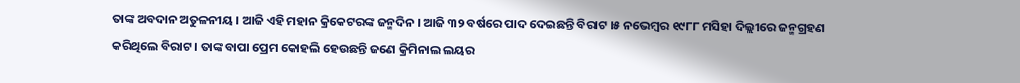ତାଙ୍କ ଅବଦାନ ଅତୁଳନୀୟ । ଆଜି ଏହି ମହାନ କ୍ରିକେଟରଙ୍କ ଜନ୍ମଦିନ । ଆଜି ୩୨ ବର୍ଷରେ ପାଦ ଦେଇଛନ୍ତି ବିରାଟ ।୫ ନଭେମ୍ବର ୧୯୮୮ ମସିହା ଦିଲ୍ଲୀରେ ଜନ୍ମଗ୍ରହଣ କରିଥିଲେ ବିରାଟ । ତାଙ୍କ ବାପା ପ୍ରେମ କୋହଲି ହେଉଛନ୍ତି ଜଣେ କ୍ରିମିନାଲ ଲୟର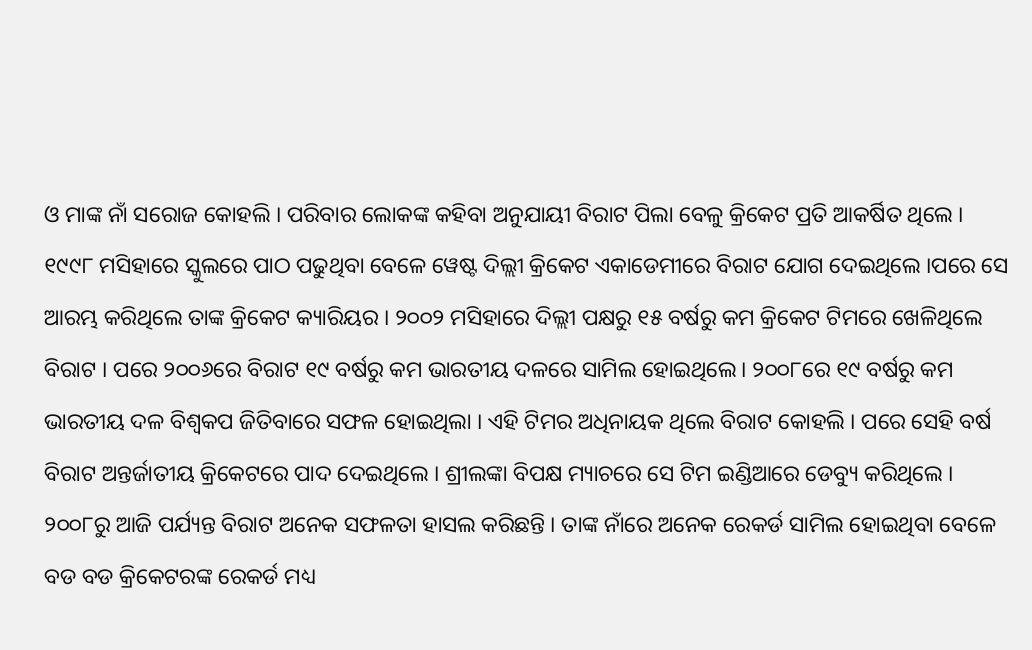ଓ ମାଙ୍କ ନାଁ ସରୋଜ କୋହଲି । ପରିବାର ଲୋକଙ୍କ କହିବା ଅନୁଯାୟୀ ବିରାଟ ପିଲା ବେଳୁ କ୍ରିକେଟ ପ୍ରତି ଆକର୍ଷିତ ଥିଲେ । ୧୯୯୮ ମସିହାରେ ସ୍କୁଲରେ ପାଠ ପଢୁଥିବା ବେଳେ ୱେଷ୍ଟ ଦିଲ୍ଲୀ କ୍ରିକେଟ ଏକାଡେମୀରେ ବିରାଟ ଯୋଗ ଦେଇଥିଲେ ।ପରେ ସେ ଆରମ୍ଭ କରିଥିଲେ ତାଙ୍କ କ୍ରିକେଟ କ୍ୟାରିୟର । ୨୦୦୨ ମସିହାରେ ଦିଲ୍ଲୀ ପକ୍ଷରୁ ୧୫ ବର୍ଷରୁ କମ କ୍ରିକେଟ ଟିମରେ ଖେଳିଥିଲେ ବିରାଟ । ପରେ ୨୦୦୬ରେ ବିରାଟ ୧୯ ବର୍ଷରୁ କମ ଭାରତୀୟ ଦଳରେ ସାମିଲ ହୋଇଥିଲେ। ୨୦୦୮ରେ ୧୯ ବର୍ଷରୁ କମ ଭାରତୀୟ ଦଳ ବିଶ୍ୱକପ ଜିତିବାରେ ସଫଳ ହୋଇଥିଲା । ଏହି ଟିମର ଅଧିନାୟକ ଥିଲେ ବିରାଟ କୋହଲି । ପରେ ସେହି ବର୍ଷ ବିରାଟ ଅନ୍ତର୍ଜାତୀୟ କ୍ରିକେଟରେ ପାଦ ଦେଇଥିଲେ । ଶ୍ରୀଲଙ୍କା ବିପକ୍ଷ ମ୍ୟାଚରେ ସେ ଟିମ ଇଣ୍ଡିଆରେ ଡେବ୍ୟୁ କରିଥିଲେ ।
୨୦୦୮ରୁ ଆଜି ପର୍ଯ୍ୟନ୍ତ ବିରାଟ ଅନେକ ସଫଳତା ହାସଲ କରିଛନ୍ତି । ତାଙ୍କ ନାଁରେ ଅନେକ ରେକର୍ଡ ସାମିଲ ହୋଇଥିବା ବେଳେ ବଡ ବଡ କ୍ରିକେଟରଙ୍କ ରେକର୍ଡ ମଧ୍ୟ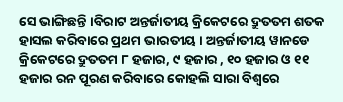ସେ ଭାଙ୍ଗିଛନ୍ତି ।ବିରାଟ ଅନ୍ତର୍ଜାତୀୟ କ୍ରିକେଟରେ ଦ୍ରୁତତମ ଶତକ ହାସଲ କରିବାରେ ପ୍ରଥମ ଭାରତୀୟ । ଅନ୍ତର୍ଜାତୀୟ ୱାନଡେ କ୍ରିକେଟରେ ଦ୍ରୁତତମ ୮ ହଜାର, ୯ ହଜାର , ୧୦ ହଜାର ଓ ୧୧ ହଜାର ରନ ପୂରଣ କରିବାରେ କୋହଲି ସାରା ବିଶ୍ୱରେ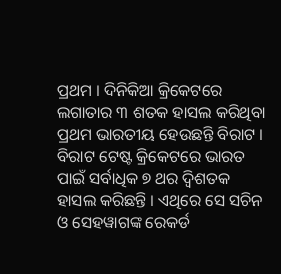ପ୍ରଥମ । ଦିନିକିଆ କ୍ରିକେଟରେ ଲଗାତାର ୩ ଶତକ ହାସଲ କରିଥିବା ପ୍ରଥମ ଭାରତୀୟ ହେଉଛନ୍ତି ବିରାଟ । ବିରାଟ ଟେଷ୍ଟ କ୍ରିକେଟରେ ଭାରତ ପାଇଁ ସର୍ବାଧିକ ୭ ଥର ଦ୍ୱିଶତକ ହାସଲ କରିଛନ୍ତି । ଏଥିରେ ସେ ସଚିନ ଓ ସେହୱାଗଙ୍କ ରେକର୍ଡ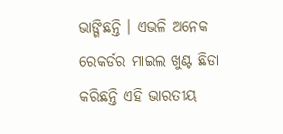ଭାଙ୍ଗିଛନ୍ତି । ଏଭଳି ଅନେକ ରେକର୍ଡର ମାଇଲ ଖୁଣ୍ଟ ଛିଡା କରିଛନ୍ତି ଏହି ଭାରତୀୟ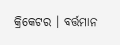କ୍ରିକେଟର । ବର୍ତ୍ତମାନ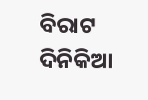ବିରାଟ ଦିନିକିଆ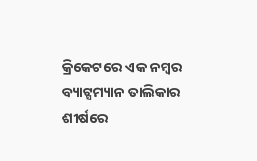କ୍ରିକେଟରେ ଏକ ନମ୍ବର ବ୍ୟାଟ୍ସମ୍ୟାନ ତାଲିକାର ଶୀର୍ଷରେ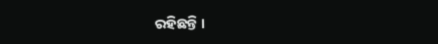ରହିଛନ୍ତି ।